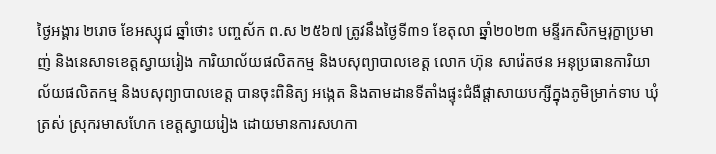ថ្ងៃអង្គារ ២រោច ខែអស្សុជ ឆ្នាំថោះ បញ្ចស័ក ព.ស ២៥៦៧ ត្រូវនឹងថ្ងៃទី៣១ ខែតុលា ឆ្នាំ២០២៣ មន្ទីរកសិកម្មរុក្ខាប្រមាញ់ និងនេសាទខេត្តស្វាយរៀង ការិយាល័យផលិតកម្ម និងបសុព្យាបាលខេត្ត លោក ហ៊ុន សារ៉េតថន អនុប្រធានការិយាល័យផលិតកម្ម និងបសុព្យាបាលខេត្ត បានចុះពិនិត្យ អង្កេត និងតាមដានទីតាំងផ្ទុះជំងឺផ្តាសាយបក្សីក្នុងភូមិម្រាក់ទាប ឃុំត្រស់ ស្រុករមាសហែក ខេត្តស្វាយរៀង ដោយមានការសហកា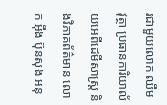រជាមួយលោក ឈឹម វុត្ថា ប្រធានការិយាល័យអេពីដេមីសាស្ត្រ និងវិភាគព័ត៌មាន លោក អ៊ឹង ប៊ុនសុង អនុ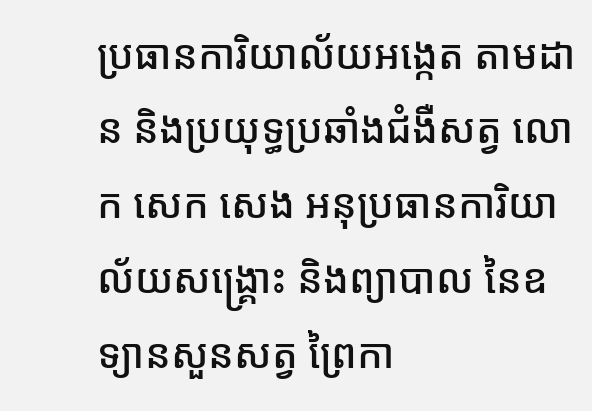ប្រធានការិយាល័យអង្កេត តាមដាន និងប្រយុទ្ធប្រឆាំងជំងឺសត្វ លោក សេក សេង អនុប្រធានការិយាល័យសង្គ្រោះ និងព្យាបាល នៃឧទ្យានសួនសត្វ ព្រៃកា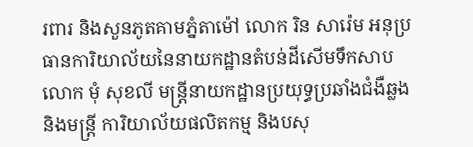រពារ និងសួនភូតគាមភ្នំតាម៉ៅ លោក រិន សារ៉េម អនុប្រធានការិយាល័យនៃនាយកដ្ឋានតំបន់ដីសើមទឹកសាប លោក មុំ សុខលី មន្ត្រីនាយកដ្ឋានប្រយុទ្ធប្រឆាំងជំងឺឆ្លង និងមន្ត្រី ការិយាល័យផលិតកម្ម និងបសុ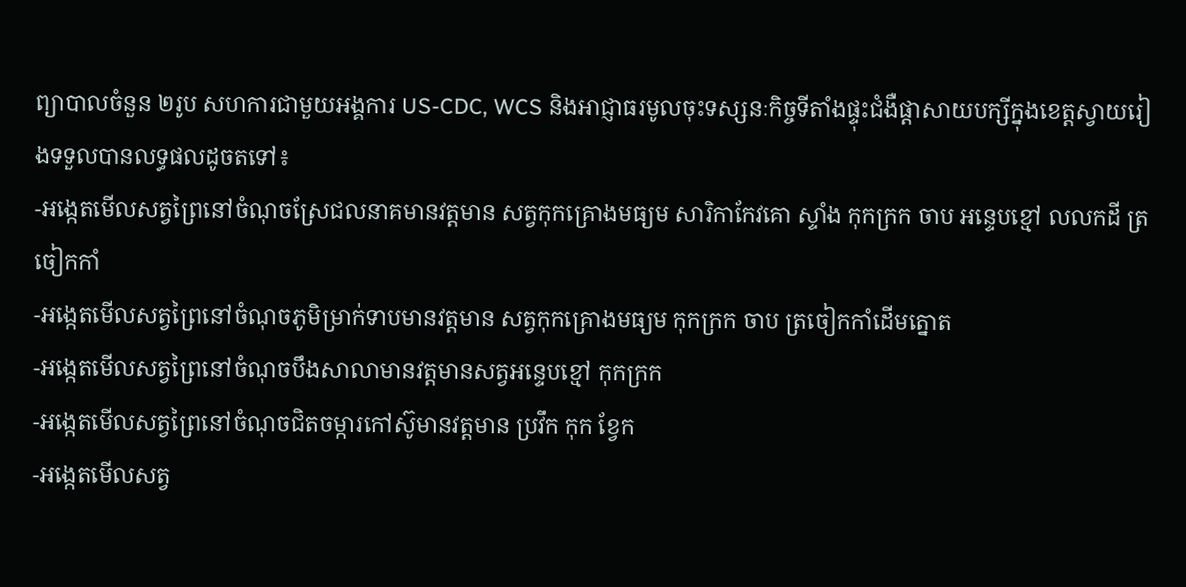ព្យាបាលចំនួន ២រូប សហការជាមួយអង្គការ US-CDC, WCS និងអាជ្ញាធរមូលចុះទស្សនៈកិច្ចទីតាំងផ្ទុះជំងឺផ្តាសាយបក្សីក្នុងខេត្តស្វាយរៀងទទួលបានលទ្ធផលដូចតទៅ៖
-អង្កេតមើលសត្វព្រៃនៅចំណុចស្រែជលនាគមានវត្តមាន សត្វកុកគ្រោងមធ្យម សារិកាកែវគោ ស្ទាំង កុកក្រក ចាប អន្ទេបខ្មៅ លលកដី ត្រចៀកកាំ
-អង្កេតមើលសត្វព្រៃនៅចំណុចភូមិម្រាក់ទាបមានវត្តមាន សត្វកុកគ្រោងមធ្យម កុកក្រក ចាប ត្រចៀកកាំដើមត្នោត
-អង្កេតមើលសត្វព្រៃនៅចំណុចបឹងសាលាមានវត្តមានសត្វអន្ទេបខ្មៅ កុកក្រក
-អង្កេតមើលសត្វព្រៃនៅចំណុចជិតចម្ការកៅស៊ូមានវត្តមាន ប្រវឹក កុក ខ្វែក
-អង្កេតមើលសត្វ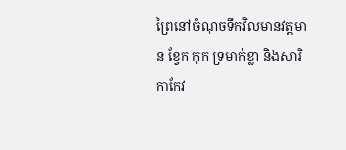ព្រៃនៅចំណុចទឹកវិលមានវត្តមាន ខ្វែក កុក ទ្រមាក់ខ្លា និងសារិកាកែវ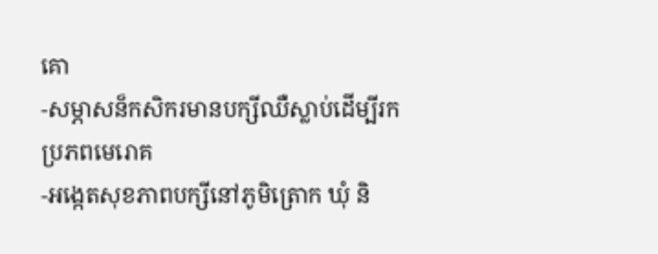គោ
-សម្ភាសន៏កសិករមានបក្សីឈឺស្លាប់ដើម្បីរកប្រភពមេរោគ
-អង្កេតសុខភាពបក្សីនៅភូមិត្រោក ឃុំ និ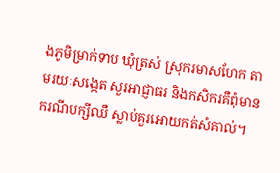ងភូមិម្រាក់ទាប ឃុំត្រស់ ស្រុករមាសហែក តាមរយៈសង្កេត សួរអាជ្ញាធរ និងកសិករគឺពុំមានករណីបក្សីឈឺ ស្លាប់គួរអោយកត់សំគាល់។